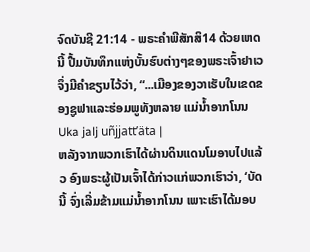ຈົດບັນຊີ 21:14 - ພຣະຄຳພີສັກສິ14 ດ້ວຍເຫດນີ້ ປື້ມບັນທຶກແຫ່ງບັ້ນຮົບຕ່າງໆຂອງພຣະເຈົ້າຢາເວ ຈຶ່ງມີຄຳຂຽນໄວ້ວ່າ, “...ເມືອງຂອງວາເຮັບໃນເຂດຂອງຊູຟາແລະຮ່ອມພູທັງຫລາຍ ແມ່ນໍ້າອາກໂນນ Uka jalj uñjjattʼäta |
ຫລັງຈາກພວກເຮົາໄດ້ຜ່ານດິນແດນໂມອາບໄປແລ້ວ ອົງພຣະຜູ້ເປັນເຈົ້າໄດ້ກ່າວແກ່ພວກເຮົາວ່າ, ‘ບັດນີ້ ຈົ່ງເລີ່ມຂ້າມແມ່ນໍ້າອາກໂນນ ເພາະເຮົາໄດ້ມອບ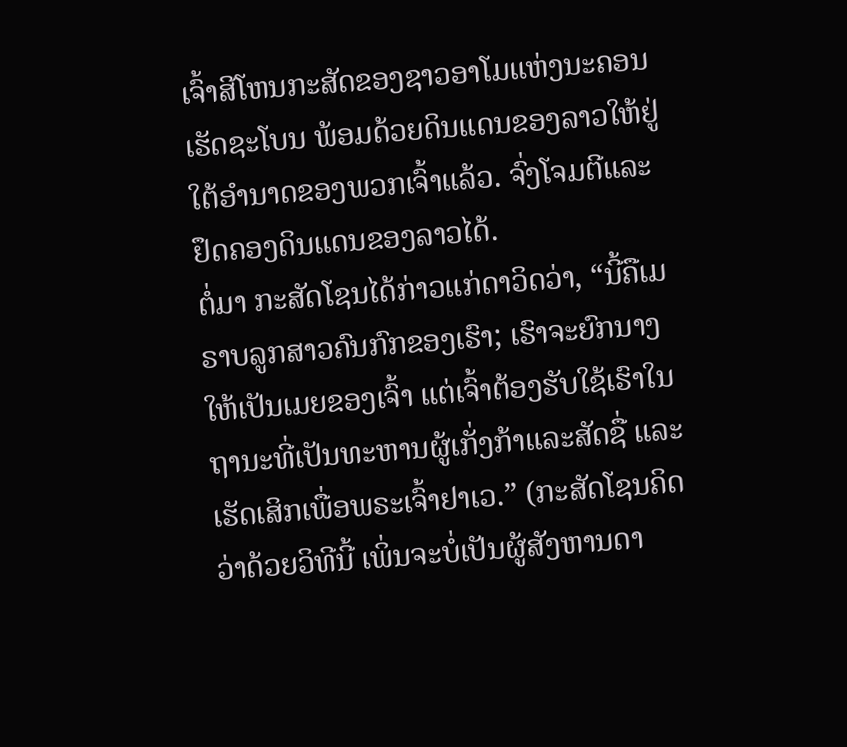ເຈົ້າສີໂຫນກະສັດຂອງຊາວອາໂມແຫ່ງນະຄອນເຮັດຊະໂບນ ພ້ອມດ້ວຍດິນແດນຂອງລາວໃຫ້ຢູ່ໃຕ້ອຳນາດຂອງພວກເຈົ້າແລ້ວ. ຈົ່ງໂຈມຕີແລະຢຶດຄອງດິນແດນຂອງລາວໄດ້.
ຕໍ່ມາ ກະສັດໂຊນໄດ້ກ່າວແກ່ດາວິດວ່າ, “ນີ້ຄືເມຣາບລູກສາວຄົນກົກຂອງເຮົາ; ເຮົາຈະຍົກນາງໃຫ້ເປັນເມຍຂອງເຈົ້າ ແຕ່ເຈົ້າຕ້ອງຮັບໃຊ້ເຮົາໃນຖານະທີ່ເປັນທະຫານຜູ້ເກັ່ງກ້າແລະສັດຊື່ ແລະເຮັດເສິກເພື່ອພຣະເຈົ້າຢາເວ.” (ກະສັດໂຊນຄິດວ່າດ້ວຍວິທີນີ້ ເພິ່ນຈະບໍ່ເປັນຜູ້ສັງຫານດາ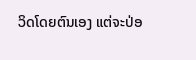ວິດໂດຍຕົນເອງ ແຕ່ຈະປ່ອ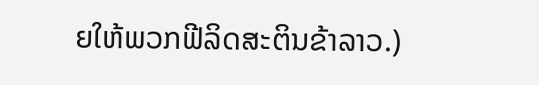ຍໃຫ້ພວກຟີລິດສະຕິນຂ້າລາວ.)